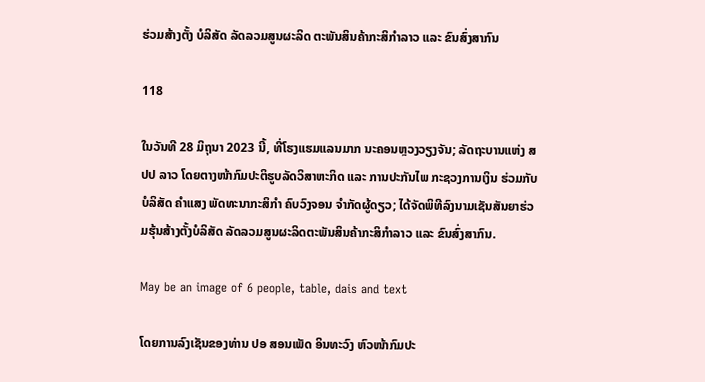ຮ່ວມສ້າງຕັ້ງ ບໍລິສັດ ລັດລວມສູນຜະລິດ ຕະພັນສິນຄ້າກະສິກຳລາວ ແລະ ຂົນສົ່ງສາກົນ

118

ໃນວັນທີ 28 ມິຖຸນາ 2023 ນີ້, ທີ່ໂຮງແຮມແລນມາກ ນະຄອນຫຼວງວຽງຈັນ; ລັດຖະບານແຫ່ງ ສປປ ລາວ ໂດຍຕາງໜ້າກົມປະຕິຮູບລັດວິສາຫະກິດ ແລະ ການປະກັນໄພ ກະຊວງການເງິນ ຮ່ວມກັບ ບໍລິສັດ ຄຳແສງ ພັດທະນາກະສິກຳ ຄົບວົງຈອນ ຈຳກັດຜູ້ດຽວ; ໄດ້ຈັດພິທີລົງນາມເຊັນສັນຍາຮ່ວມຮຸ້ນສ້າງຕັ້ງບໍລິສັດ ລັດລວມສູນຜະລິດຕະພັນສິນຄ້າກະສິກຳລາວ ແລະ ຂົນສົ່ງສາກົນ.

May be an image of 6 people, table, dais and text

ໂດຍການລົງເຊັນຂອງທ່ານ ປອ ສອນເພັດ ອິນທະວົງ ຫົວໜ້າກົມປະ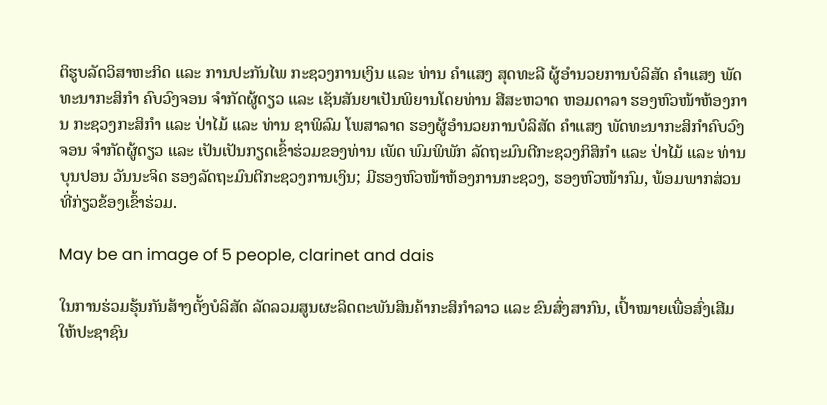ຕິຮູບລັດວິສາຫະກິດ ແລະ ການປະກັນໄພ ກະຊວງການເງິນ ແລະ ທ່ານ ຄຳແສງ ສຸດທະລີ ຜູ້ອຳນວຍການບໍລິສັດ ຄຳແສງ ພັດທະນາກະສິກຳ ຄົບວົງຈອນ ຈຳກັດຜູ້ດຽວ ແລະ ເຊັນສັນຍາເປັນພິຍານໂດຍທ່ານ ສີສະຫວາດ ຫອມດາລາ ຮອງຫົວໜ້າຫ້ອງການ ກະຊວງກະສິກຳ ແລະ ປ່າໄມ້ ແລະ ທ່ານ ຊາພິລົມ ໂພສາລາດ ຮອງຜູ້ອຳນວຍການບໍລິສັດ ຄຳແສງ ພັດທະນາກະສິກຳຄົບວົງຈອນ ຈຳກັດຜູ້ດຽວ ແລະ ເປັນເປັນກຽດເຂົ້າຮ່ວມຂອງທ່ານ ເພັດ ພົມພິພັກ ລັດຖະມົນຕີກະຊວງກິສິກຳ ແລະ ປ່າໄມ້ ແລະ ທ່ານ ບຸນປອນ ວັນນະຈິດ ຮອງລັດຖະມົນຕີກະຊວງການເງິນ; ມີຮອງຫົວໜ້າຫ້ອງການກະຊວງ, ຮອງຫົວໜ້າກົມ, ພ້ອມພາກສ່ວນທີ່ກ່ຽວຂ້ອງເຂົ້າຮ່ວມ.

May be an image of 5 people, clarinet and dais

ໃນການຮ່ວມຮຸ້ນກັນສ້າງຕັ້ງບໍລິສັດ ລັດລວມສູນຜະລິດຕະພັນສິນຄ້າກະສິກຳລາວ ແລະ ຂົນສົ່ງສາກົນ, ເປົ້າໝາຍເພື່ອສົ່ງເສີມໃຫ້ປະຊາຊົນ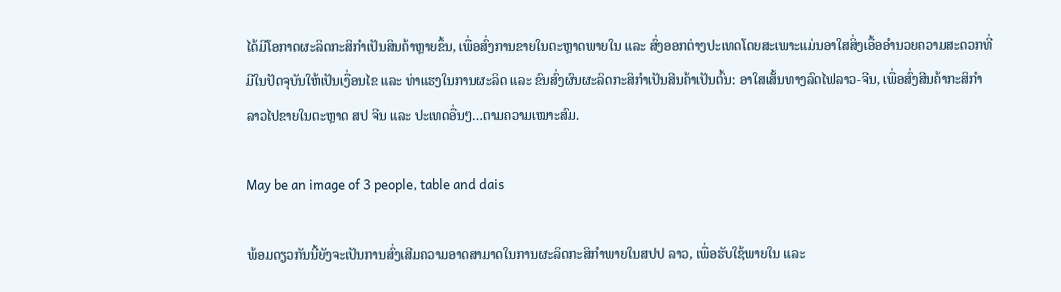ໄດ້ມີໂອກາດຜະລິດກະສິກຳເປັນສິນຄ້າຫຼາຍຂຶ້ນ, ເພື່ອສົ່ງການຂາຍໃນຕະຫຼາດພາຍໃນ ແລະ ສົ່ງອອກຕ່າງປະເທດໂດຍສະເພາະແມ່ນອາໃສສິ່ງເອື້ອອຳນວຍຄວາມສະດວກທີ່ມີໃນປັດຈຸບັນໃຫ້ເປັນເງື່ອນໄຂ ແລະ ທ່າແຮງໃນການຜະລິດ ແລະ ຂົນສົ່ງຜົນຜະລິດກະສິກຳເປັນສີນຄ້າເປັນຕົ້ນ: ອາໃສເສັ້ນທາງລົດໄຟລາວ-ຈີນ, ເພື່ອສົ່ງສີນຄ້າກະສິກໍາລາວໄປຂາຍໃນຕະຫຼາດ ສປ ຈີນ ແລະ ປະເທດອື່ນໆ…ຕາມຄວາມເໝາະສົມ.

May be an image of 3 people, table and dais

ພ້ອມດຽວກັນນີ້ຍັງຈະເປັນການສົ່ງເສີມຄວາມອາດສາມາດໃນການຜະລິດກະສິກຳພາຍໃນສປປ ລາວ, ເພື່ອຮັບໃຊ້ພາຍໃນ ແລະ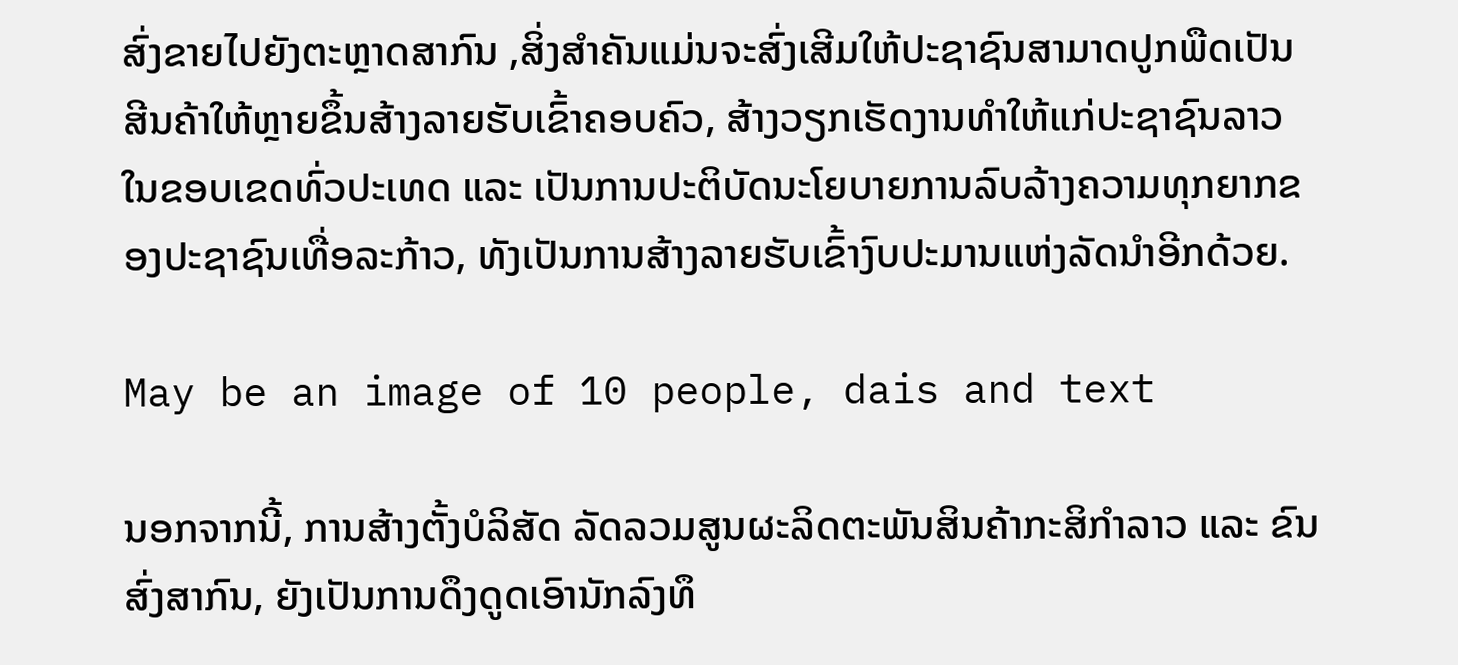ສົ່ງຂາຍໄປຍັງຕະຫຼາດສາກົນ ,ສິ່ງສຳຄັນແມ່ນຈະສົ່ງເສີມໃຫ້ປະຊາຊົນສາມາດປູກພືດເປັນສີນຄ້າໃຫ້ຫຼາຍຂຶ້ນສ້າງລາຍຮັບເຂົ້າຄອບຄົວ, ສ້າງວຽກເຮັດງານທຳໃຫ້ແກ່ປະຊາຊົນລາວ ໃນຂອບເຂດທົ່ວປະເທດ ແລະ ເປັນການປະຕິບັດນະໂຍບາຍການລົບລ້າງຄວາມທຸກຍາກຂອງປະຊາຊົນເທື່ອລະກ້າວ, ທັງເປັນການສ້າງລາຍຮັບເຂົ້າງົບປະມານແຫ່ງລັດນໍາອີກດ້ວຍ.

May be an image of 10 people, dais and text

ນອກຈາກນີ້, ການສ້າງຕັ້ງບໍລິສັດ ລັດລວມສູນຜະລິດຕະພັນສິນຄ້າກະສິກຳລາວ ແລະ ຂົນສົ່ງສາກົນ, ຍັງເປັນການດຶງດູດເອົານັກລົງທຶ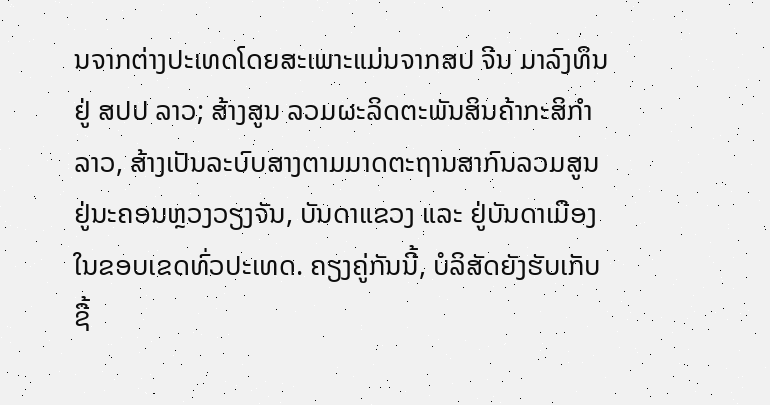ນຈາກຕ່າງປະເທດໂດຍສະເພາະແມ່ນຈາກສປ ຈີນ ມາລົງທຶນຢູ່ ສປປ ລາວ; ສ້າງສູນ ລວມຜະລິດຕະພັນສິນຄ້າກະສິກໍາລາວ, ສ້າງເປັນລະບົບສາງຕາມມາດຕະຖານສາກົນລວມສູນຢູ່ນະຄອນຫຼວງວຽງຈັນ, ບັນດາແຂວງ ແລະ ຢູ່ບັນດາເມືອງໃນຂອບເຂດທົ່ວປະເທດ. ຄຽງຄູ່ກັນນີ້, ບໍລິສັດຍັງຮັບເກັບຊື້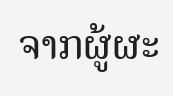ຈາກຜູ້ຜະ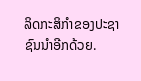ລິດກະສິກຳຂອງປະຊາຊົນນໍາອີກດ້ວຍ.